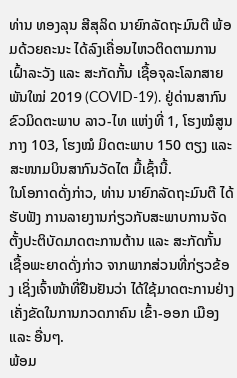ທ່ານ ທອງລຸນ ສີສຸລິດ ນາຍົກລັດຖະມົນຕີ ພ້ອມດ້ວຍຄະນະ ໄດ້ລົງເຄື່ອນໄຫວຕິດຕາມການເຝົ້າລະວັງ ແລະ ສະກັດກັ້ນ ເຊື້ອຈຸລະໂລກສາຍພັນໃໝ່ 2019 (COVID-19). ຢູ່ດ່ານສາກົນ ຂົວມິດຕະພາບ ລາວ-ໄທ ແຫ່ງທີ່ 1, ໂຮງໝໍສູນກາງ 103, ໂຮງໝໍ ມິດຕະພາບ 150 ຕຽງ ແລະ ສະໜາມບິນສາກົນວັດໄຕ ມື້ເຊົ້ານີ້.
ໃນໂອກາດດັ່ງກ່າວ, ທ່ານ ນາຍົກລັດຖະມົນຕີ ໄດ້ຮັບຟັງ ການລາຍງານກ່ຽວກັບສະພາບການຈັດຕັ້ງປະຕິບັດມາດຕະການຕ້ານ ແລະ ສະກັດກັ້ນ ເຊື້ອພະຍາດດັ່ງກ່າວ ຈາກພາກສ່ວນທີ່ກ່ຽວຂ້ອງ ເຊິ່ງເຈົ້າໜ້າທີ່ຢືນຢັນວ່າ ໄດ້ໃຊ້ມາດຕະການຢ່າງເຄັ່ງຂັດໃນການກວດກາຄົນ ເຂົ້າ-ອອກ ເມືອງ ແລະ ອື່ນໆ.
ພ້ອມ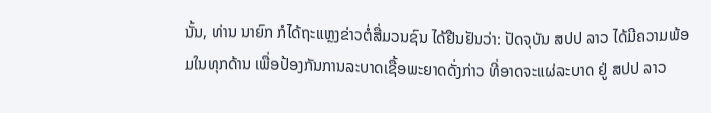ນັ້ນ, ທ່ານ ນາຍົກ ກໍໄດ້ຖະແຫຼງຂ່າວຕໍ່ສື່ມວນຊົນ ໄດ້ຢືນຢັນວ່າ: ປັດຈຸບັນ ສປປ ລາວ ໄດ້ມີຄວາມພ້ອມໃນທຸກດ້ານ ເພື່ອປ້ອງກັນການລະບາດເຊື້ອພະຍາດດັ່ງກ່າວ ທີ່ອາດຈະແຜ່ລະບາດ ຢູ່ ສປປ ລາວ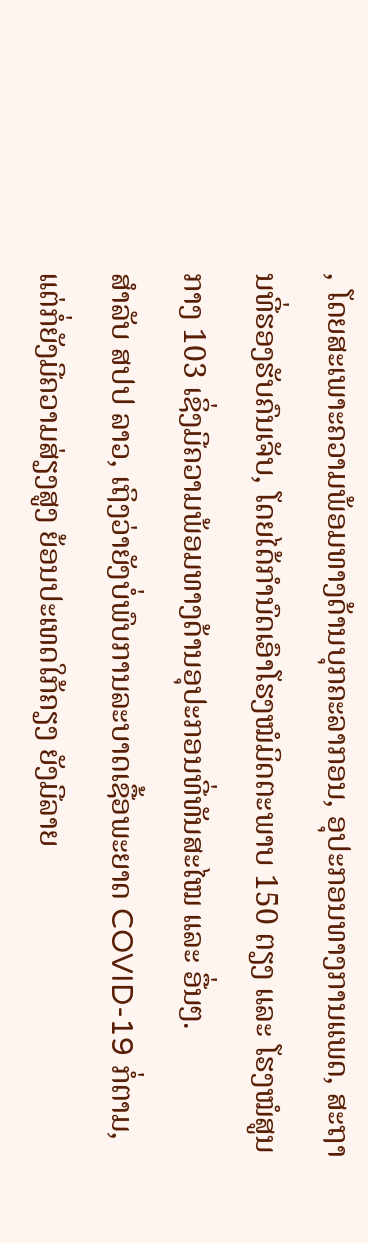, ໂດຍສະເພາະຄວາມພ້ອມທາງດ້ານບຸກຄະລາກອນ, ອຸປະກອນທາງການແພດ, ສະຖານທີ່ຮອງຮັບຄົນເຈັບ, ໂດຍໄດ້ກຳນົດເອົາໂຮງໝໍມິດຕະພາບ 150 ຕຽງ ແລະ ໂຮງໝໍສູນກາງ 103 ເຊິ່ງມີຄວາມພ້ອມທາງດ້ານອຸປະກອນທີ່ທັນສະໄໝ ແລະ ອື່ນໆ.
ສໍາລັບ ສປປ ລາວ, ເຖິງວ່າຍັງບໍ່ພົບການລະບາດເຊື້ອພະຍາດ COVID-19 ກໍ່ຕາມ, ແຕ່ກໍ່ຍັງມີຄວາມສ່ຽງສູງ ຍ້ອນປະເທດໃກ້ຄຽງ ຍັງມີລາຍ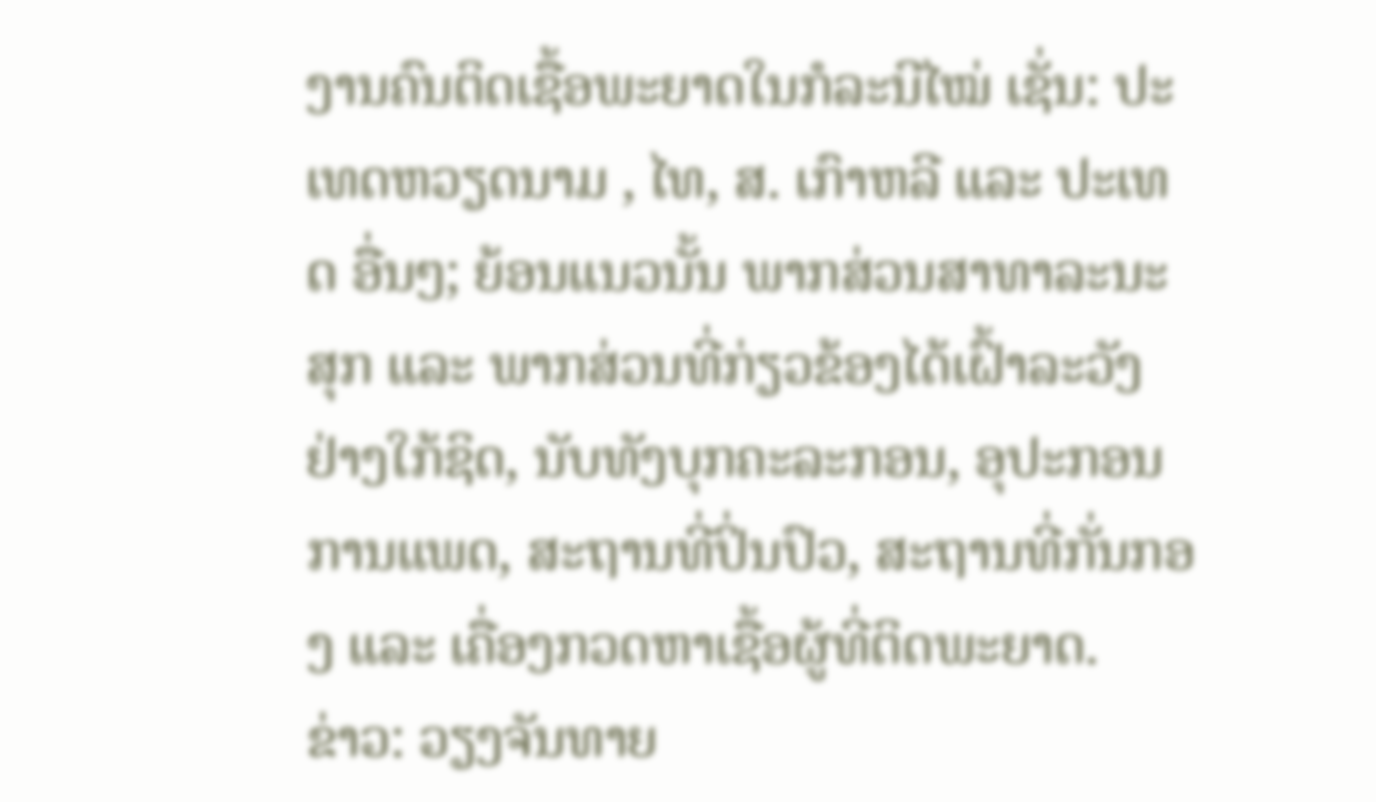ງານຄົນຕິດເຊື້ອພະຍາດໃນກໍລະນີໄໝ່ ເຊັ່ນ: ປະເທດຫວຽດນາມ , ໄທ, ສ. ເກົາຫລີ ແລະ ປະເທດ ອື່ນໆ; ຍ້ອນແນວນັ້ນ ພາກສ່ວນສາທາລະນະສຸກ ແລະ ພາກສ່ວນທີ່ກ່ຽວຂ້ອງໄດ້ເຝົ້າລະວັງຢ່າງໃກ້ຊິດ, ນັບທັງບຸກຄະລະກອນ, ອຸປະກອນການແພດ, ສະຖານທີ່ປິ່ນປົວ, ສະຖານທີ່ກັ່ນກອງ ແລະ ເຄື່ອງກວດຫາເຊື້ອຜູ້ທີ່ຕິດພະຍາດ.
ຂ່າວ: ວຽງຈັນທາຍ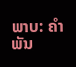ພາບ: ຄໍາພັນ